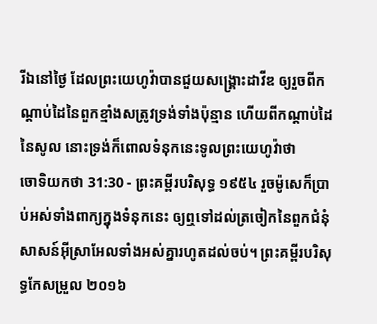រីឯនៅថ្ងៃ ដែលព្រះយេហូវ៉ាបានជួយសង្គ្រោះដាវីឌ ឲ្យរួចពីកណ្តាប់ដៃនៃពួកខ្មាំងសត្រូវទ្រង់ទាំងប៉ុន្មាន ហើយពីកណ្តាប់ដៃនៃសូល នោះទ្រង់ក៏ពោលទំនុកនេះទូលព្រះយេហូវ៉ាថា
ចោទិយកថា 31:30 - ព្រះគម្ពីរបរិសុទ្ធ ១៩៥៤ រួចម៉ូសេក៏ប្រាប់អស់ទាំងពាក្យក្នុងទំនុកនេះ ឲ្យឮទៅដល់ត្រចៀកនៃពួកជំនុំសាសន៍អ៊ីស្រាអែលទាំងអស់គ្នារហូតដល់ចប់។ ព្រះគម្ពីរបរិសុទ្ធកែសម្រួល ២០១៦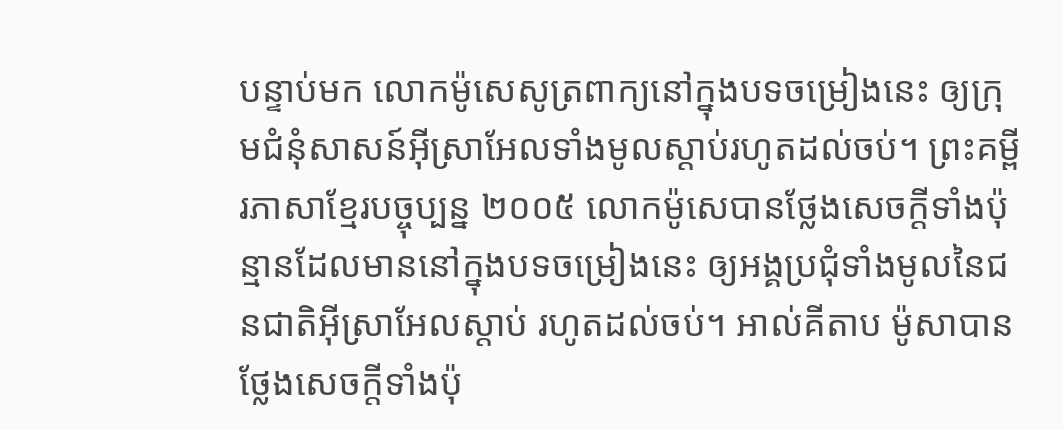បន្ទាប់មក លោកម៉ូសេសូត្រពាក្យនៅក្នុងបទចម្រៀងនេះ ឲ្យក្រុមជំនុំសាសន៍អ៊ីស្រាអែលទាំងមូលស្ដាប់រហូតដល់ចប់។ ព្រះគម្ពីរភាសាខ្មែរបច្ចុប្បន្ន ២០០៥ លោកម៉ូសេបានថ្លែងសេចក្ដីទាំងប៉ុន្មានដែលមាននៅក្នុងបទចម្រៀងនេះ ឲ្យអង្គប្រជុំទាំងមូលនៃជនជាតិអ៊ីស្រាអែលស្ដាប់ រហូតដល់ចប់។ អាល់គីតាប ម៉ូសាបានថ្លែងសេចក្តីទាំងប៉ុ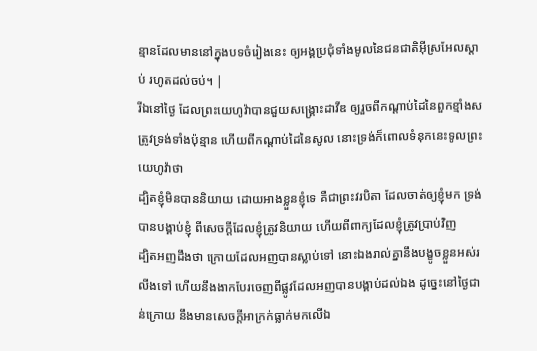ន្មានដែលមាននៅក្នុងបទចំរៀងនេះ ឲ្យអង្គប្រជុំទាំងមូលនៃជនជាតិអ៊ីស្រអែលស្តាប់ រហូតដល់ចប់។ |
រីឯនៅថ្ងៃ ដែលព្រះយេហូវ៉ាបានជួយសង្គ្រោះដាវីឌ ឲ្យរួចពីកណ្តាប់ដៃនៃពួកខ្មាំងសត្រូវទ្រង់ទាំងប៉ុន្មាន ហើយពីកណ្តាប់ដៃនៃសូល នោះទ្រង់ក៏ពោលទំនុកនេះទូលព្រះយេហូវ៉ាថា
ដ្បិតខ្ញុំមិនបាននិយាយ ដោយអាងខ្លួនខ្ញុំទេ គឺជាព្រះវរបិតា ដែលចាត់ឲ្យខ្ញុំមក ទ្រង់បានបង្គាប់ខ្ញុំ ពីសេចក្ដីដែលខ្ញុំត្រូវនិយាយ ហើយពីពាក្យដែលខ្ញុំត្រូវប្រាប់វិញ
ដ្បិតអញដឹងថា ក្រោយដែលអញបានស្លាប់ទៅ នោះឯងរាល់គ្នានឹងបង្ខូចខ្លួនអស់រលីងទៅ ហើយនឹងងាកបែរចេញពីផ្លូវដែលអញបានបង្គាប់ដល់ឯង ដូច្នេះនៅថ្ងៃជាន់ក្រោយ នឹងមានសេចក្ដីអាក្រក់ធ្លាក់មកលើឯ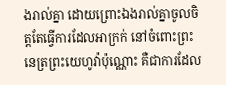ងរាល់គ្នា ដោយព្រោះឯងរាល់គ្នាចូលចិត្តតែធ្វើការដែលអាក្រក់ នៅចំពោះព្រះនេត្រព្រះយេហូវ៉ាប៉ុណ្ណោះ គឺជាការដែល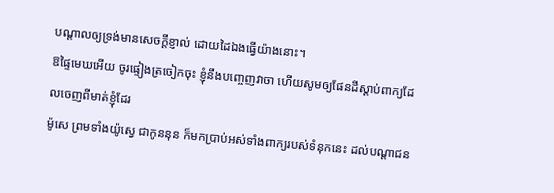បណ្តាលឲ្យទ្រង់មានសេចក្ដីខ្ញាល់ ដោយដៃឯងធ្វើយ៉ាងនោះ។
ឱផ្ទៃមេឃអើយ ចូរផ្ទៀងត្រចៀកចុះ ខ្ញុំនឹងបញ្ចេញវាចា ហើយសូមឲ្យផែនដីស្តាប់ពាក្យដែលចេញពីមាត់ខ្ញុំដែរ
ម៉ូសេ ព្រមទាំងយ៉ូស្វេ ជាកូននុន ក៏មកប្រាប់អស់ទាំងពាក្យរបស់ទំនុកនេះ ដល់បណ្តាជន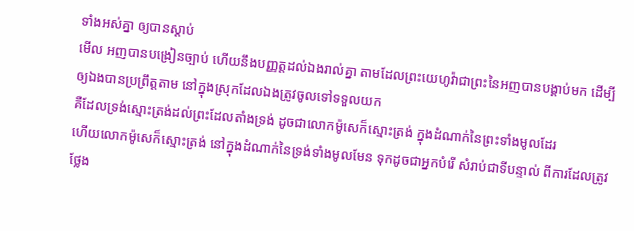ទាំងអស់គ្នា ឲ្យបានស្តាប់
មើល អញបានបង្រៀនច្បាប់ ហើយនឹងបញ្ញត្តដល់ឯងរាល់គ្នា តាមដែលព្រះយេហូវ៉ាជាព្រះនៃអញបានបង្គាប់មក ដើម្បីឲ្យឯងបានប្រព្រឹត្តតាម នៅក្នុងស្រុកដែលឯងត្រូវចូលទៅទទួលយក
គឺដែលទ្រង់ស្មោះត្រង់ដល់ព្រះដែលតាំងទ្រង់ ដូចជាលោកម៉ូសេក៏ស្មោះត្រង់ ក្នុងដំណាក់នៃព្រះទាំងមូលដែរ
ហើយលោកម៉ូសេក៏ស្មោះត្រង់ នៅក្នុងដំណាក់នៃទ្រង់ទាំងមូលមែន ទុកដូចជាអ្នកបំរើ សំរាប់ជាទីបន្ទាល់ ពីការដែលត្រូវថ្លែង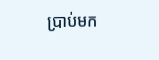ប្រាប់មក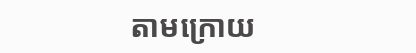តាមក្រោយ